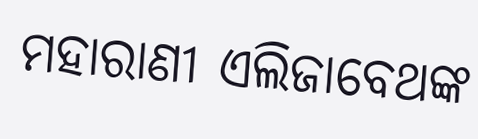ମହାରାଣୀ ଏଲିଜାବେଥଙ୍କ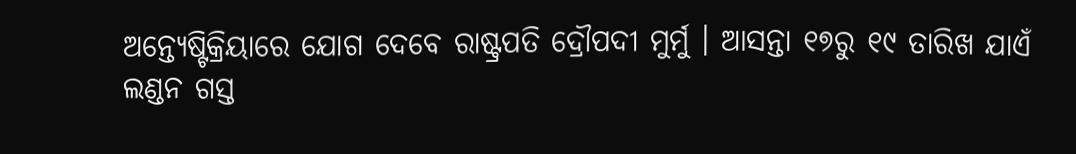ଅନ୍ତ୍ୟେଷ୍ଟିକ୍ରିୟାରେ ଯୋଗ ଦେବେ ରାଷ୍ଟ୍ରପତି ଦ୍ରୌପଦୀ ମୁର୍ମୁ । ଆସନ୍ତା ୧୭ରୁ ୧୯ ତାରିଖ ଯାଏଁ ଲଣ୍ଡନ ଗସ୍ତ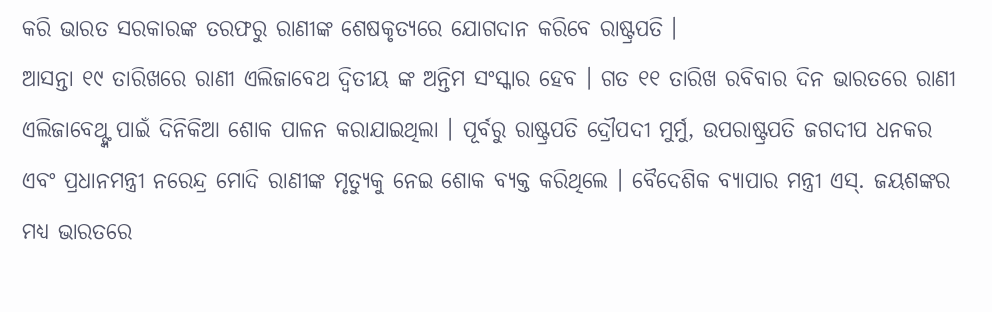କରି ଭାରତ ସରକାରଙ୍କ ତରଫରୁ ରାଣୀଙ୍କ ଶେଷକୃତ୍ୟରେ ଯୋଗଦାନ କରିବେ ରାଷ୍ଟ୍ରପତି ।
ଆସନ୍ତା ୧୯ ତାରିଖରେ ରାଣୀ ଏଲିଜାବେଥ ଦ୍ୱିତୀୟ ଙ୍କ ଅନ୍ତିମ ସଂସ୍କାର ହେବ । ଗତ ୧୧ ତାରିଖ ରବିବାର ଦିନ ଭାରତରେ ରାଣୀ ଏଲିଜାବେଥ୍ଙ୍କ ପାଇଁ ଦିନିକିଆ ଶୋକ ପାଳନ କରାଯାଇଥିଲା । ପୂର୍ବରୁ ରାଷ୍ଟ୍ରପତି ଦ୍ରୌପଦୀ ମୁର୍ମୁ, ଉପରାଷ୍ଟ୍ରପତି ଜଗଦୀପ ଧନକର ଏବଂ ପ୍ରଧାନମନ୍ତ୍ରୀ ନରେନ୍ଦ୍ର ମୋଦି ରାଣୀଙ୍କ ମୃତ୍ୟୁକୁ ନେଇ ଶୋକ ବ୍ୟକ୍ତ କରିଥିଲେ । ବୈଦେଶିକ ବ୍ୟାପାର ମନ୍ତ୍ରୀ ଏସ୍. ଜୟଶଙ୍କର ମଧ୍ୟ ଭାରତରେ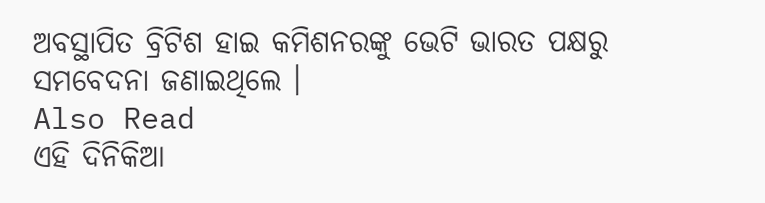ଅବସ୍ଥାପିତ ବ୍ରିଟିଶ ହାଇ କମିଶନରଙ୍କୁ ଭେଟି ଭାରତ ପକ୍ଷରୁ ସମବେଦନା ଜଣାଇଥିଲେ ।
Also Read
ଏହି ଦିନିକିଆ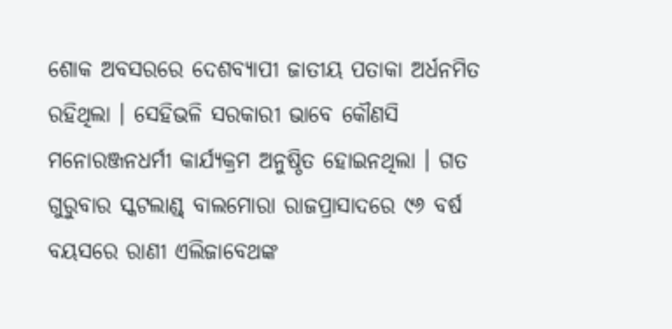ଶୋକ ଅବସରରେ ଦେଶବ୍ୟାପୀ ଜାତୀୟ ପତାକା ଅର୍ଧନମିତ ରହିଥିଲା । ସେହିଭଳି ସରକାରୀ ଭାବେ କୌଣସି ମନୋରଞ୍ଜନଧର୍ମୀ କାର୍ଯ୍ୟକ୍ରମ ଅନୁଷ୍ଠିତ ହୋଇନଥିଲା । ଗତ ଗୁରୁବାର ସ୍କଟଲାଣ୍ଡ୍ ବାଲମୋରା ରାଜପ୍ରାସାଦରେ ୯୬ ବର୍ଷ ବୟସରେ ରାଣୀ ଏଲିଜାବେଥଙ୍କ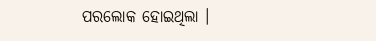ପରଲୋକ ହୋଇଥିଲା ।